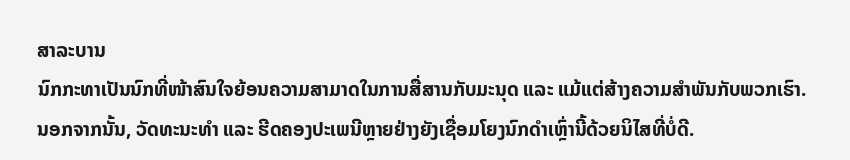ສາລະບານ
ນົກກະທາເປັນນົກທີ່ໜ້າສົນໃຈຍ້ອນຄວາມສາມາດໃນການສື່ສານກັບມະນຸດ ແລະ ແມ້ແຕ່ສ້າງຄວາມສຳພັນກັບພວກເຮົາ.
ນອກຈາກນັ້ນ, ວັດທະນະທຳ ແລະ ຮີດຄອງປະເພນີຫຼາຍຢ່າງຍັງເຊື່ອມໂຍງນົກດຳເຫຼົ່ານີ້ດ້ວຍນິໄສທີ່ບໍ່ດີ.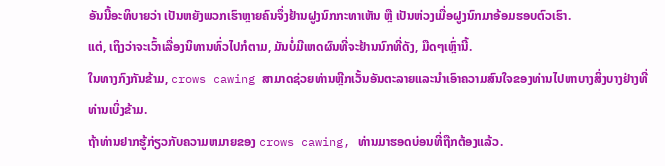ອັນນີ້ອະທິບາຍວ່າ ເປັນຫຍັງພວກເຮົາຫຼາຍຄົນຈຶ່ງຢ້ານຝູງນົກກະທາເຫັນ ຫຼື ເປັນຫ່ວງເມື່ອຝູງນົກມາອ້ອມຮອບຕົວເຮົາ.
ແຕ່, ເຖິງວ່າຈະເວົ້າເລື່ອງນິທານທົ່ວໄປກໍຕາມ, ມັນບໍ່ມີເຫດຜົນທີ່ຈະຢ້ານນົກທີ່ດັງ, ມືດໆເຫຼົ່ານີ້.
ໃນທາງກົງກັນຂ້າມ, crows cawing ສາມາດຊ່ວຍທ່ານຫຼີກເວັ້ນອັນຕະລາຍແລະນໍາເອົາຄວາມສົນໃຈຂອງທ່ານໄປຫາບາງສິ່ງບາງຢ່າງທີ່ທ່ານເບິ່ງຂ້າມ.
ຖ້າທ່ານຢາກຮູ້ກ່ຽວກັບຄວາມຫມາຍຂອງ crows cawing, ທ່ານມາຮອດບ່ອນທີ່ຖືກຕ້ອງແລ້ວ.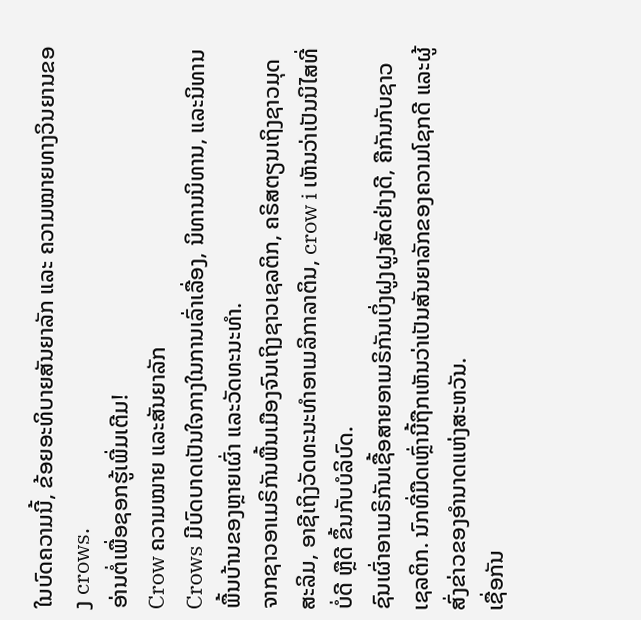ໃນບົດຄວາມນີ້, ຂ້ອຍອະທິບາຍສັນຍາລັກ ແລະ ຄວາມໝາຍທາງວິນຍານຂອງ crows.
ອ່ານຕໍ່ເພື່ອຊອກຮູ້ເພີ່ມເຕີມ!
Crow ຄວາມໝາຍ ແລະສັນຍາລັກ
Crows ມີບົດບາດເປັນໃຈກາງໃນການເລົ່າເລື່ອງ, ນິທານນິທານ, ແລະນິທານພື້ນບ້ານຂອງຫຼາຍເຜົ່າ ແລະວັດທະນະທຳ.
ຈາກຊາວອາເມຣິກັນພື້ນເມືອງຈົນເຖິງຊາວເຊລຕິກ, ຄຣິສຕຽນເຖິງຊາວມຸດສະລິມ, ອາຊີເຖິງວັດທະນະທໍາອາເມລິກາລາຕິນ, crow i ເຫັນວ່າເປັນນິໄສທີ່ບໍ່ດີ ຫຼືດີ ຂຶ້ນກັບບໍລິບົດ.
ຊົນເຜົ່າອາເມຣິກັນເຊື້ອສາຍອາເມຣິກັນເບິ່ງຝູງຝູງສັດຢ່າງດີ, ຄືກັນກັບຊາວເຊລຕິກ. ນົກທີ່ມືດເຫຼົ່ານີ້ຖືກເຫັນວ່າເປັນສັນຍາລັກຂອງຄວາມໂຊກດີ ແລະຜູ້ສົ່ງຂ່າວຂອງອຳນາດແຫ່ງສະຫວັນ.
ເຊື່ອກັນ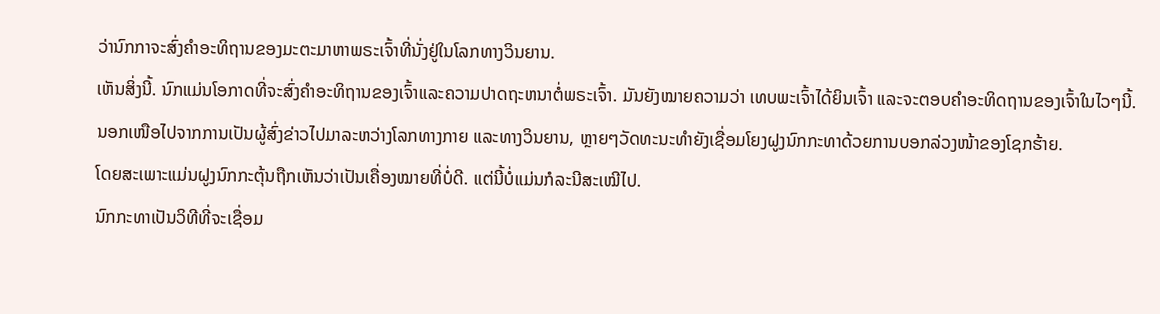ວ່ານົກກາຈະສົ່ງຄຳອະທິຖານຂອງມະຕະມາຫາພຣະເຈົ້າທີ່ນັ່ງຢູ່ໃນໂລກທາງວິນຍານ.
ເຫັນສິ່ງນີ້. ນົກແມ່ນໂອກາດທີ່ຈະສົ່ງຄໍາອະທິຖານຂອງເຈົ້າແລະຄວາມປາດຖະຫນາຕໍ່ພຣະເຈົ້າ. ມັນຍັງໝາຍຄວາມວ່າ ເທບພະເຈົ້າໄດ້ຍິນເຈົ້າ ແລະຈະຕອບຄຳອະທິດຖານຂອງເຈົ້າໃນໄວໆນີ້.
ນອກເໜືອໄປຈາກການເປັນຜູ້ສົ່ງຂ່າວໄປມາລະຫວ່າງໂລກທາງກາຍ ແລະທາງວິນຍານ, ຫຼາຍໆວັດທະນະທຳຍັງເຊື່ອມໂຍງຝູງນົກກະທາດ້ວຍການບອກລ່ວງໜ້າຂອງໂຊກຮ້າຍ.
ໂດຍສະເພາະແມ່ນຝູງນົກກະຕຸ້ນຖືກເຫັນວ່າເປັນເຄື່ອງໝາຍທີ່ບໍ່ດີ. ແຕ່ນີ້ບໍ່ແມ່ນກໍລະນີສະເໝີໄປ.
ນົກກະທາເປັນວິທີທີ່ຈະເຊື່ອມ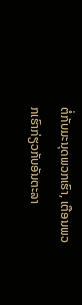ຕໍ່ກັບມະນຸດພວກເຮົາ, ເຕືອນພວກເຮົາກ່ຽວກັບອັນຕະລາ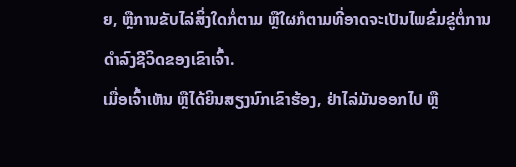ຍ, ຫຼືການຂັບໄລ່ສິ່ງໃດກໍ່ຕາມ ຫຼືໃຜກໍຕາມທີ່ອາດຈະເປັນໄພຂົ່ມຂູ່ຕໍ່ການດໍາລົງຊີວິດຂອງເຂົາເຈົ້າ.
ເມື່ອເຈົ້າເຫັນ ຫຼືໄດ້ຍິນສຽງນົກເຂົາຮ້ອງ, ຢ່າໄລ່ມັນອອກໄປ ຫຼື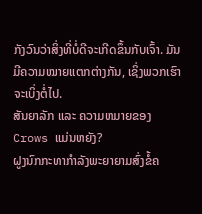ກັງວົນວ່າສິ່ງທີ່ບໍ່ດີຈະເກີດຂຶ້ນກັບເຈົ້າ. ມັນມີຄວາມໝາຍແຕກຕ່າງກັນ, ເຊິ່ງພວກເຮົາຈະເບິ່ງຕໍ່ໄປ.
ສັນຍາລັກ ແລະ ຄວາມຫມາຍຂອງ Crows ແມ່ນຫຍັງ?
ຝູງນົກກະທາກຳລັງພະຍາຍາມສົ່ງຂໍ້ຄ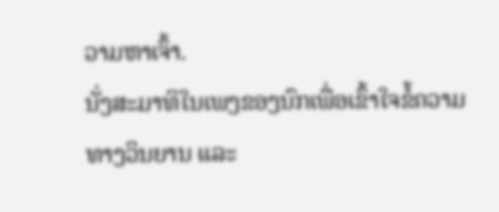ວາມຫາເຈົ້າ.
ນັ່ງສະມາທິໃນເພງຂອງນົກເພື່ອເຂົ້າໃຈຂໍ້ຄວາມທາງວິນຍານ ແລະ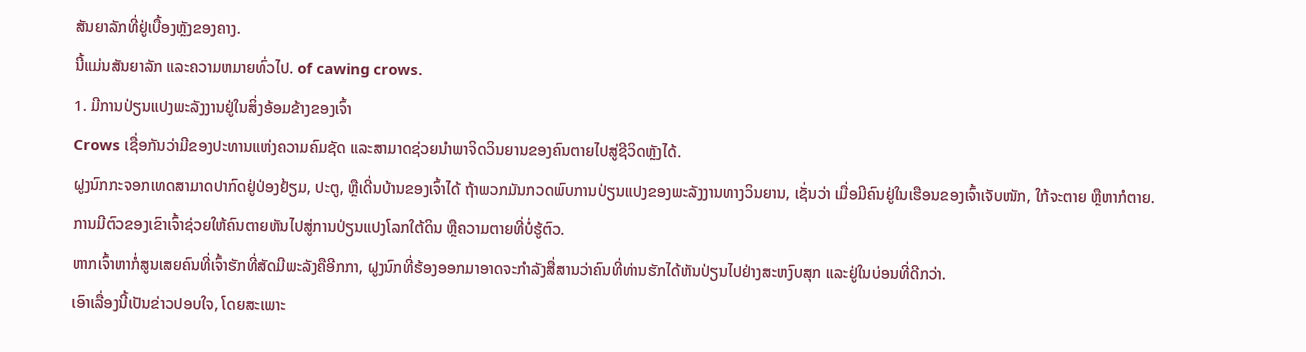ສັນຍາລັກທີ່ຢູ່ເບື້ອງຫຼັງຂອງຄາງ.
ນີ້ແມ່ນສັນຍາລັກ ແລະຄວາມຫມາຍທົ່ວໄປ. of cawing crows.
1. ມີການປ່ຽນແປງພະລັງງານຢູ່ໃນສິ່ງອ້ອມຂ້າງຂອງເຈົ້າ
Crows ເຊື່ອກັນວ່າມີຂອງປະທານແຫ່ງຄວາມຄົມຊັດ ແລະສາມາດຊ່ວຍນໍາພາຈິດວິນຍານຂອງຄົນຕາຍໄປສູ່ຊີວິດຫຼັງໄດ້.
ຝູງນົກກະຈອກເທດສາມາດປາກົດຢູ່ປ່ອງຢ້ຽມ, ປະຕູ, ຫຼືເດີ່ນບ້ານຂອງເຈົ້າໄດ້ ຖ້າພວກມັນກວດພົບການປ່ຽນແປງຂອງພະລັງງານທາງວິນຍານ, ເຊັ່ນວ່າ ເມື່ອມີຄົນຢູ່ໃນເຮືອນຂອງເຈົ້າເຈັບໜັກ, ໃກ້ຈະຕາຍ ຫຼືຫາກໍຕາຍ.
ການມີຕົວຂອງເຂົາເຈົ້າຊ່ວຍໃຫ້ຄົນຕາຍຫັນໄປສູ່ການປ່ຽນແປງໂລກໃຕ້ດິນ ຫຼືຄວາມຕາຍທີ່ບໍ່ຮູ້ຕົວ.
ຫາກເຈົ້າຫາກໍ່ສູນເສຍຄົນທີ່ເຈົ້າຮັກທີ່ສັດມີພະລັງຄືອີກກາ, ຝູງນົກທີ່ຮ້ອງອອກມາອາດຈະກຳລັງສື່ສານວ່າຄົນທີ່ທ່ານຮັກໄດ້ຫັນປ່ຽນໄປຢ່າງສະຫງົບສຸກ ແລະຢູ່ໃນບ່ອນທີ່ດີກວ່າ.
ເອົາເລື່ອງນີ້ເປັນຂ່າວປອບໃຈ, ໂດຍສະເພາະ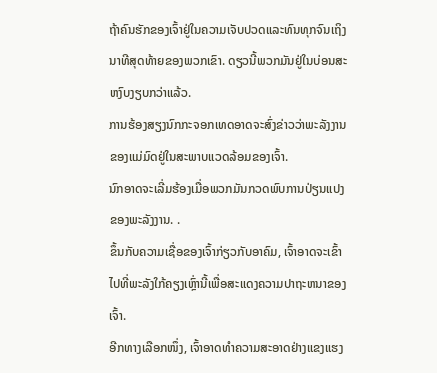ຖ້າຄົນຮັກຂອງເຈົ້າຢູ່ໃນຄວາມເຈັບປວດແລະທົນທຸກຈົນເຖິງນາທີສຸດທ້າຍຂອງພວກເຂົາ. ດຽວນີ້ພວກມັນຢູ່ໃນບ່ອນສະຫງົບງຽບກວ່າແລ້ວ.
ການຮ້ອງສຽງນົກກະຈອກເທດອາດຈະສົ່ງຂ່າວວ່າພະລັງງານຂອງແມ່ມົດຢູ່ໃນສະພາບແວດລ້ອມຂອງເຈົ້າ.
ນົກອາດຈະເລີ່ມຮ້ອງເມື່ອພວກມັນກວດພົບການປ່ຽນແປງຂອງພະລັງງານ. .
ຂຶ້ນກັບຄວາມເຊື່ອຂອງເຈົ້າກ່ຽວກັບອາຄົມ, ເຈົ້າອາດຈະເຂົ້າໄປທີ່ພະລັງໃກ້ຄຽງເຫຼົ່ານີ້ເພື່ອສະແດງຄວາມປາຖະຫນາຂອງເຈົ້າ.
ອີກທາງເລືອກໜຶ່ງ, ເຈົ້າອາດທໍາຄວາມສະອາດຢ່າງແຂງແຮງ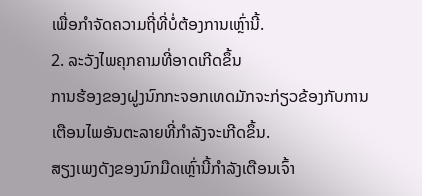ເພື່ອກໍາຈັດຄວາມຖີ່ທີ່ບໍ່ຕ້ອງການເຫຼົ່ານີ້.
2. ລະວັງໄພຄຸກຄາມທີ່ອາດເກີດຂຶ້ນ
ການຮ້ອງຂອງຝູງນົກກະຈອກເທດມັກຈະກ່ຽວຂ້ອງກັບການເຕືອນໄພອັນຕະລາຍທີ່ກຳລັງຈະເກີດຂຶ້ນ.
ສຽງເພງດັງຂອງນົກມືດເຫຼົ່ານີ້ກຳລັງເຕືອນເຈົ້າ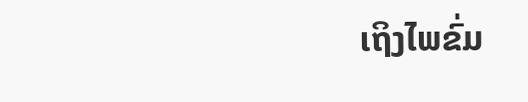ເຖິງໄພຂົ່ມ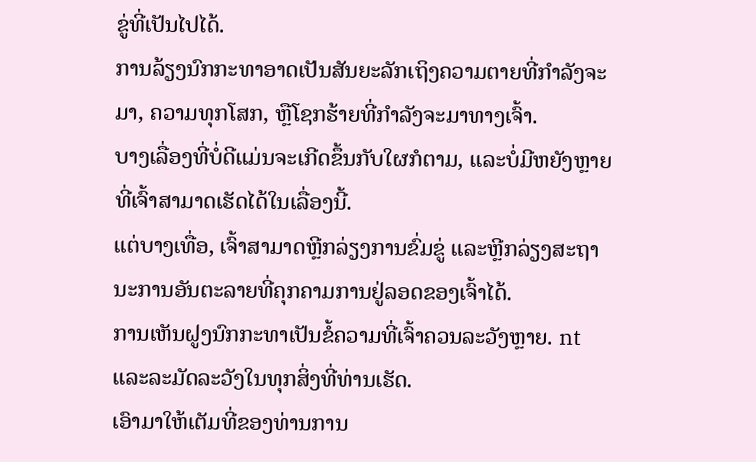ຂູ່ທີ່ເປັນໄປໄດ້.
ການລ້ຽງນົກກະທາອາດເປັນສັນຍະລັກເຖິງຄວາມຕາຍທີ່ກຳລັງຈະມາ, ຄວາມທຸກໂສກ, ຫຼືໂຊກຮ້າຍທີ່ກຳລັງຈະມາທາງເຈົ້າ.
ບາງເລື່ອງທີ່ບໍ່ດີແມ່ນຈະເກີດຂຶ້ນກັບໃຜກໍຕາມ, ແລະບໍ່ມີຫຍັງຫຼາຍທີ່ເຈົ້າສາມາດເຮັດໄດ້ໃນເລື່ອງນີ້.
ແຕ່ບາງເທື່ອ, ເຈົ້າສາມາດຫຼີກລ່ຽງການຂົ່ມຂູ່ ແລະຫຼີກລ່ຽງສະຖານະການອັນຕະລາຍທີ່ຄຸກຄາມການຢູ່ລອດຂອງເຈົ້າໄດ້.
ການເຫັນຝູງນົກກະທາເປັນຂໍ້ຄວາມທີ່ເຈົ້າຄວນລະວັງຫຼາຍ. nt ແລະລະມັດລະວັງໃນທຸກສິ່ງທີ່ທ່ານເຮັດ.
ເອົາມາໃຫ້ເຕັມທີ່ຂອງທ່ານການ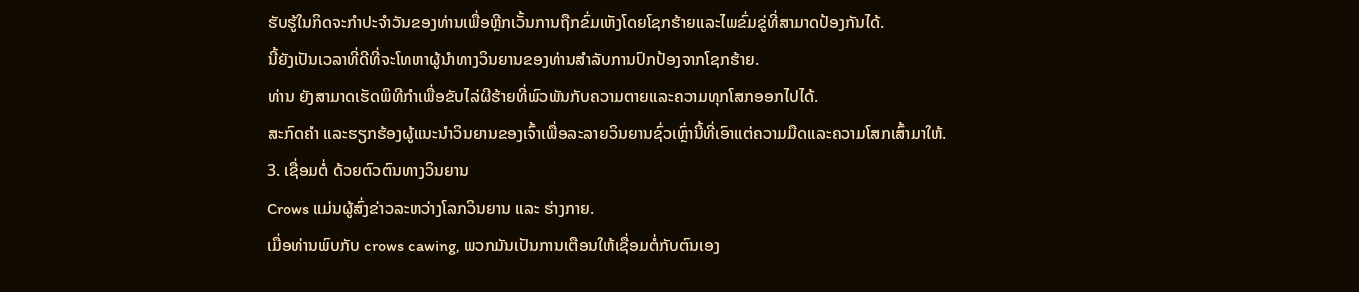ຮັບຮູ້ໃນກິດຈະກໍາປະຈໍາວັນຂອງທ່ານເພື່ອຫຼີກເວັ້ນການຖືກຂົ່ມເຫັງໂດຍໂຊກຮ້າຍແລະໄພຂົ່ມຂູ່ທີ່ສາມາດປ້ອງກັນໄດ້.
ນີ້ຍັງເປັນເວລາທີ່ດີທີ່ຈະໂທຫາຜູ້ນໍາທາງວິນຍານຂອງທ່ານສໍາລັບການປົກປ້ອງຈາກໂຊກຮ້າຍ.
ທ່ານ ຍັງສາມາດເຮັດພິທີກຳເພື່ອຂັບໄລ່ຜີຮ້າຍທີ່ພົວພັນກັບຄວາມຕາຍແລະຄວາມທຸກໂສກອອກໄປໄດ້.
ສະກົດຄຳ ແລະຮຽກຮ້ອງຜູ້ແນະນຳວິນຍານຂອງເຈົ້າເພື່ອລະລາຍວິນຍານຊົ່ວເຫຼົ່ານີ້ທີ່ເອົາແຕ່ຄວາມມືດແລະຄວາມໂສກເສົ້າມາໃຫ້.
3. ເຊື່ອມຕໍ່ ດ້ວຍຕົວຕົນທາງວິນຍານ
Crows ແມ່ນຜູ້ສົ່ງຂ່າວລະຫວ່າງໂລກວິນຍານ ແລະ ຮ່າງກາຍ.
ເມື່ອທ່ານພົບກັບ crows cawing, ພວກມັນເປັນການເຕືອນໃຫ້ເຊື່ອມຕໍ່ກັບຕົນເອງ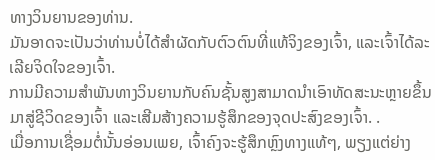ທາງວິນຍານຂອງທ່ານ.
ມັນອາດຈະເປັນວ່າທ່ານບໍ່ໄດ້ສໍາຜັດກັບຕົວຕົນທີ່ແທ້ຈິງຂອງເຈົ້າ, ແລະເຈົ້າໄດ້ລະເລີຍຈິດໃຈຂອງເຈົ້າ.
ການມີຄວາມສໍາພັນທາງວິນຍານກັບຄົນຊັ້ນສູງສາມາດນໍາເອົາທັດສະນະຫຼາຍຂຶ້ນມາສູ່ຊີວິດຂອງເຈົ້າ ແລະເສີມສ້າງຄວາມຮູ້ສຶກຂອງຈຸດປະສົງຂອງເຈົ້າ. .
ເມື່ອການເຊື່ອມຕໍ່ນັ້ນອ່ອນເພຍ, ເຈົ້າຄົງຈະຮູ້ສຶກຫຼົງທາງແທ້ໆ, ພຽງແຕ່ຍ່າງ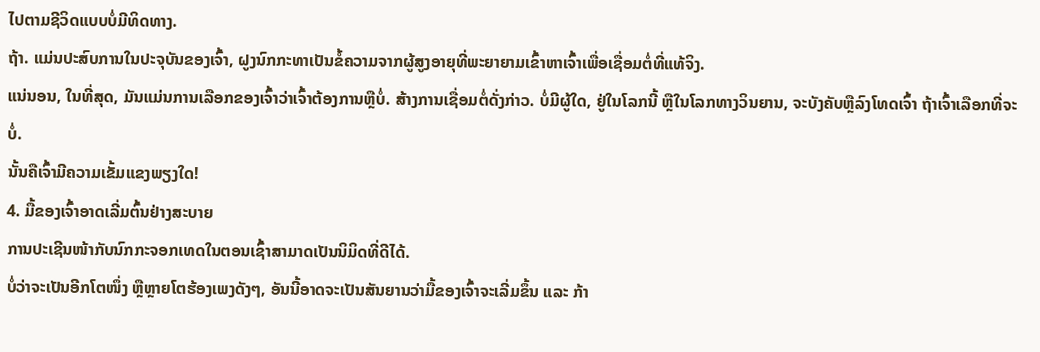ໄປຕາມຊີວິດແບບບໍ່ມີທິດທາງ.
ຖ້າ. ແມ່ນປະສົບການໃນປະຈຸບັນຂອງເຈົ້າ, ຝູງນົກກະທາເປັນຂໍ້ຄວາມຈາກຜູ້ສູງອາຍຸທີ່ພະຍາຍາມເຂົ້າຫາເຈົ້າເພື່ອເຊື່ອມຕໍ່ທີ່ແທ້ຈິງ.
ແນ່ນອນ, ໃນທີ່ສຸດ, ມັນແມ່ນການເລືອກຂອງເຈົ້າວ່າເຈົ້າຕ້ອງການຫຼືບໍ່. ສ້າງການເຊື່ອມຕໍ່ດັ່ງກ່າວ. ບໍ່ມີຜູ້ໃດ, ຢູ່ໃນໂລກນີ້ ຫຼືໃນໂລກທາງວິນຍານ, ຈະບັງຄັບຫຼືລົງໂທດເຈົ້າ ຖ້າເຈົ້າເລືອກທີ່ຈະບໍ່.
ນັ້ນຄືເຈົ້າມີຄວາມເຂັ້ມແຂງພຽງໃດ!
4. ມື້ຂອງເຈົ້າອາດເລີ່ມຕົ້ນຢ່າງສະບາຍ
ການປະເຊີນໜ້າກັບນົກກະຈອກເທດໃນຕອນເຊົ້າສາມາດເປັນນິມິດທີ່ດີໄດ້.
ບໍ່ວ່າຈະເປັນອີກໂຕໜຶ່ງ ຫຼືຫຼາຍໂຕຮ້ອງເພງດັງໆ, ອັນນີ້ອາດຈະເປັນສັນຍານວ່າມື້ຂອງເຈົ້າຈະເລີ່ມຂຶ້ນ ແລະ ກ້າ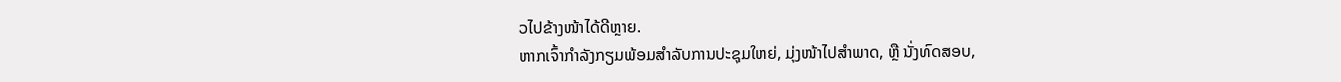ວໄປຂ້າງໜ້າໄດ້ດີຫຼາຍ.
ຫາກເຈົ້າກຳລັງກຽມພ້ອມສຳລັບການປະຊຸມໃຫຍ່, ມຸ່ງໜ້າໄປສຳພາດ, ຫຼື ນັ່ງທົດສອບ,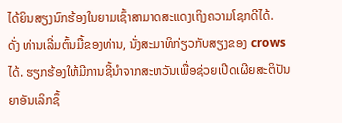ໄດ້ຍິນສຽງນົກຮ້ອງໃນຍາມເຊົ້າສາມາດສະແດງເຖິງຄວາມໂຊກດີໄດ້.
ດັ່ງ ທ່ານເລີ່ມຕົ້ນມື້ຂອງທ່ານ, ນັ່ງສະມາທິກ່ຽວກັບສຽງຂອງ crows ໄດ້. ຮຽກຮ້ອງໃຫ້ມີການຊີ້ນຳຈາກສະຫວັນເພື່ອຊ່ວຍເປີດເຜີຍສະຕິປັນຍາອັນເລິກຊຶ້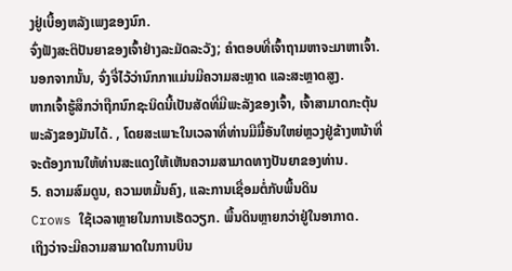ງຢູ່ເບື້ອງຫລັງເພງຂອງນົກ.
ຈົ່ງຟັງສະຕິປັນຍາຂອງເຈົ້າຢ່າງລະມັດລະວັງ; ຄຳຕອບທີ່ເຈົ້າຖາມຫາຈະມາຫາເຈົ້າ.
ນອກຈາກນັ້ນ, ຈົ່ງຈື່ໄວ້ວ່ານົກກາແມ່ນມີຄວາມສະຫຼາດ ແລະສະຫຼາດສູງ.
ຫາກເຈົ້າຮູ້ສຶກວ່າຖືກນົກຊະນິດນີ້ເປັນສັດທີ່ມີພະລັງຂອງເຈົ້າ, ເຈົ້າສາມາດກະຕຸ້ນພະລັງຂອງມັນໄດ້. , ໂດຍສະເພາະໃນເວລາທີ່ທ່ານມີມື້ອັນໃຫຍ່ຫຼວງຢູ່ຂ້າງຫນ້າທີ່ຈະຕ້ອງການໃຫ້ທ່ານສະແດງໃຫ້ເຫັນຄວາມສາມາດທາງປັນຍາຂອງທ່ານ.
5. ຄວາມສົມດູນ, ຄວາມຫມັ້ນຄົງ, ແລະການເຊື່ອມຕໍ່ກັບພື້ນດິນ
Crows ໃຊ້ເວລາຫຼາຍໃນການເຮັດວຽກ. ພື້ນດິນຫຼາຍກວ່າຢູ່ໃນອາກາດ.
ເຖິງວ່າຈະມີຄວາມສາມາດໃນການບິນ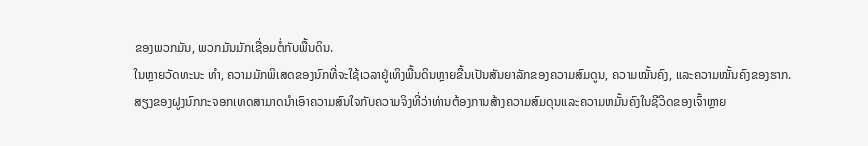ຂອງພວກມັນ, ພວກມັນມັກເຊື່ອມຕໍ່ກັບພື້ນດິນ.
ໃນຫຼາຍວັດທະນະ ທຳ, ຄວາມມັກພິເສດຂອງນົກທີ່ຈະໃຊ້ເວລາຢູ່ເທິງພື້ນດິນຫຼາຍຂື້ນເປັນສັນຍາລັກຂອງຄວາມສົມດູນ, ຄວາມໝັ້ນຄົງ, ແລະຄວາມໝັ້ນຄົງຂອງຮາກ.
ສຽງຂອງຝູງນົກກະຈອກເທດສາມາດນໍາເອົາຄວາມສົນໃຈກັບຄວາມຈິງທີ່ວ່າທ່ານຕ້ອງການສ້າງຄວາມສົມດຸນແລະຄວາມຫມັ້ນຄົງໃນຊີວິດຂອງເຈົ້າຫຼາຍ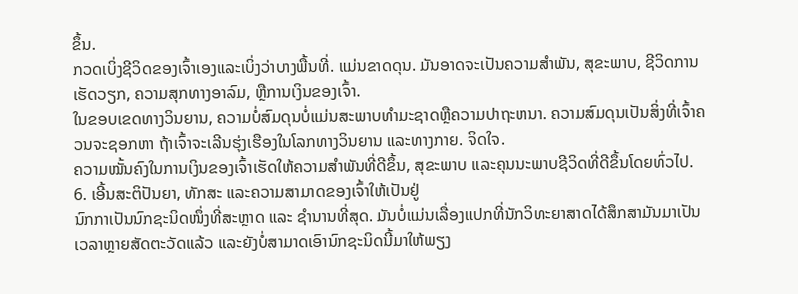ຂຶ້ນ.
ກວດເບິ່ງຊີວິດຂອງເຈົ້າເອງແລະເບິ່ງວ່າບາງພື້ນທີ່. ແມ່ນຂາດດຸນ. ມັນອາດຈະເປັນຄວາມສໍາພັນ, ສຸຂະພາບ, ຊີວິດການເຮັດວຽກ, ຄວາມສຸກທາງອາລົມ, ຫຼືການເງິນຂອງເຈົ້າ.
ໃນຂອບເຂດທາງວິນຍານ, ຄວາມບໍ່ສົມດຸນບໍ່ແມ່ນສະພາບທໍາມະຊາດຫຼືຄວາມປາຖະຫນາ. ຄວາມສົມດຸນເປັນສິ່ງທີ່ເຈົ້າຄວນຈະຊອກຫາ ຖ້າເຈົ້າຈະເລີນຮຸ່ງເຮືອງໃນໂລກທາງວິນຍານ ແລະທາງກາຍ. ຈິດໃຈ.
ຄວາມໝັ້ນຄົງໃນການເງິນຂອງເຈົ້າເຮັດໃຫ້ຄວາມສຳພັນທີ່ດີຂຶ້ນ, ສຸຂະພາບ ແລະຄຸນນະພາບຊີວິດທີ່ດີຂຶ້ນໂດຍທົ່ວໄປ.
6. ເອີ້ນສະຕິປັນຍາ, ທັກສະ ແລະຄວາມສາມາດຂອງເຈົ້າໃຫ້ເປັນຢູ່
ນົກກາເປັນນົກຊະນິດໜຶ່ງທີ່ສະຫຼາດ ແລະ ຊຳນານທີ່ສຸດ. ມັນບໍ່ແມ່ນເລື່ອງແປກທີ່ນັກວິທະຍາສາດໄດ້ສຶກສາມັນມາເປັນເວລາຫຼາຍສັດຕະວັດແລ້ວ ແລະຍັງບໍ່ສາມາດເອົານົກຊະນິດນີ້ມາໃຫ້ພຽງ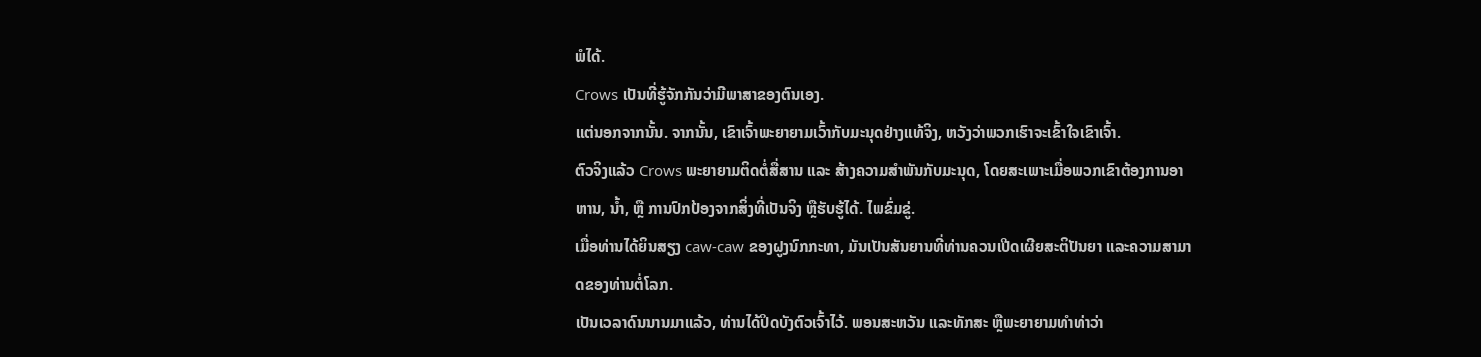ພໍໄດ້.
Crows ເປັນທີ່ຮູ້ຈັກກັນວ່າມີພາສາຂອງຕົນເອງ.
ແຕ່ນອກຈາກນັ້ນ. ຈາກນັ້ນ, ເຂົາເຈົ້າພະຍາຍາມເວົ້າກັບມະນຸດຢ່າງແທ້ຈິງ, ຫວັງວ່າພວກເຮົາຈະເຂົ້າໃຈເຂົາເຈົ້າ.
ຕົວຈິງແລ້ວ Crows ພະຍາຍາມຕິດຕໍ່ສື່ສານ ແລະ ສ້າງຄວາມສຳພັນກັບມະນຸດ, ໂດຍສະເພາະເມື່ອພວກເຂົາຕ້ອງການອາຫານ, ນ້ຳ, ຫຼື ການປົກປ້ອງຈາກສິ່ງທີ່ເປັນຈິງ ຫຼືຮັບຮູ້ໄດ້. ໄພຂົ່ມຂູ່.
ເມື່ອທ່ານໄດ້ຍິນສຽງ caw-caw ຂອງຝູງນົກກະທາ, ມັນເປັນສັນຍານທີ່ທ່ານຄວນເປີດເຜີຍສະຕິປັນຍາ ແລະຄວາມສາມາດຂອງທ່ານຕໍ່ໂລກ.
ເປັນເວລາດົນນານມາແລ້ວ, ທ່ານໄດ້ປິດບັງຕົວເຈົ້າໄວ້. ພອນສະຫວັນ ແລະທັກສະ ຫຼືພະຍາຍາມທຳທ່າວ່າ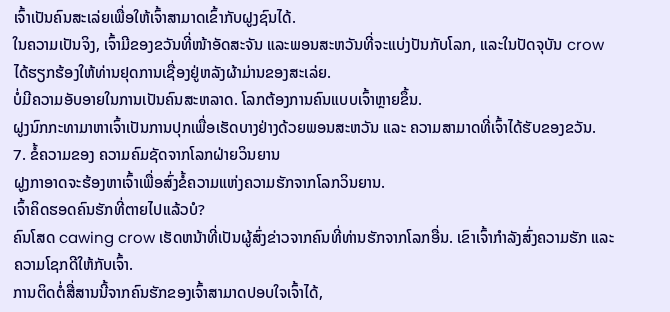ເຈົ້າເປັນຄົນສະເລ່ຍເພື່ອໃຫ້ເຈົ້າສາມາດເຂົ້າກັບຝູງຊົນໄດ້.
ໃນຄວາມເປັນຈິງ, ເຈົ້າມີຂອງຂວັນທີ່ໜ້າອັດສະຈັນ ແລະພອນສະຫວັນທີ່ຈະແບ່ງປັນກັບໂລກ, ແລະໃນປັດຈຸບັນ crow ໄດ້ຮຽກຮ້ອງໃຫ້ທ່ານຢຸດການເຊື່ອງຢູ່ຫລັງຜ້າມ່ານຂອງສະເລ່ຍ.
ບໍ່ມີຄວາມອັບອາຍໃນການເປັນຄົນສະຫລາດ. ໂລກຕ້ອງການຄົນແບບເຈົ້າຫຼາຍຂຶ້ນ.
ຝູງນົກກະທາມາຫາເຈົ້າເປັນການປຸກເພື່ອເຮັດບາງຢ່າງດ້ວຍພອນສະຫວັນ ແລະ ຄວາມສາມາດທີ່ເຈົ້າໄດ້ຮັບຂອງຂວັນ.
7. ຂໍ້ຄວາມຂອງ ຄວາມຄົມຊັດຈາກໂລກຝ່າຍວິນຍານ
ຝູງກາອາດຈະຮ້ອງຫາເຈົ້າເພື່ອສົ່ງຂໍ້ຄວາມແຫ່ງຄວາມຮັກຈາກໂລກວິນຍານ.
ເຈົ້າຄິດຮອດຄົນຮັກທີ່ຕາຍໄປແລ້ວບໍ?
ຄົນໂສດ cawing crow ເຮັດຫນ້າທີ່ເປັນຜູ້ສົ່ງຂ່າວຈາກຄົນທີ່ທ່ານຮັກຈາກໂລກອື່ນ. ເຂົາເຈົ້າກຳລັງສົ່ງຄວາມຮັກ ແລະ ຄວາມໂຊກດີໃຫ້ກັບເຈົ້າ.
ການຕິດຕໍ່ສື່ສານນີ້ຈາກຄົນຮັກຂອງເຈົ້າສາມາດປອບໃຈເຈົ້າໄດ້,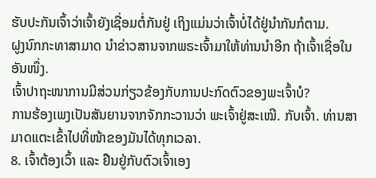ຮັບປະກັນເຈົ້າວ່າເຈົ້າຍັງເຊື່ອມຕໍ່ກັນຢູ່ ເຖິງແມ່ນວ່າເຈົ້າບໍ່ໄດ້ຢູ່ນຳກັນກໍຕາມ.
ຝູງນົກກະທາສາມາດ ນຳຂ່າວສານຈາກພຣະເຈົ້າມາໃຫ້ທ່ານນຳອີກ ຖ້າເຈົ້າເຊື່ອໃນອັນໜຶ່ງ.
ເຈົ້າປາຖະໜາການມີສ່ວນກ່ຽວຂ້ອງກັບການປະກົດຕົວຂອງພະເຈົ້າບໍ?
ການຮ້ອງເພງເປັນສັນຍານຈາກຈັກກະວານວ່າ ພະເຈົ້າຢູ່ສະເໝີ. ກັບເຈົ້າ. ທ່ານສາມາດແຕະເຂົ້າໄປທີ່ໜ້າຂອງມັນໄດ້ທຸກເວລາ.
8. ເຈົ້າຕ້ອງເວົ້າ ແລະ ຢືນຢູ່ກັບຕົວເຈົ້າເອງ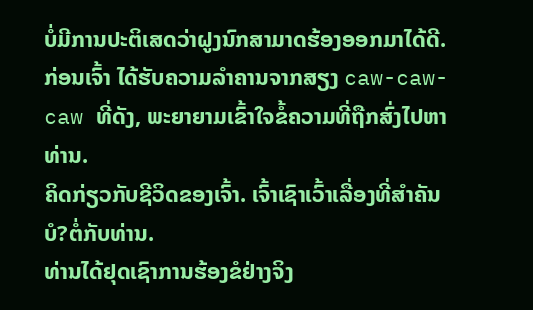ບໍ່ມີການປະຕິເສດວ່າຝູງນົກສາມາດຮ້ອງອອກມາໄດ້ດີ.
ກ່ອນເຈົ້າ ໄດ້ຮັບຄວາມລໍາຄານຈາກສຽງ caw-caw-caw ທີ່ດັງ, ພະຍາຍາມເຂົ້າໃຈຂໍ້ຄວາມທີ່ຖືກສົ່ງໄປຫາທ່ານ.
ຄິດກ່ຽວກັບຊີວິດຂອງເຈົ້າ. ເຈົ້າເຊົາເວົ້າເລື່ອງທີ່ສຳຄັນບໍ?ຕໍ່ກັບທ່ານ.
ທ່ານໄດ້ຢຸດເຊົາການຮ້ອງຂໍຢ່າງຈິງ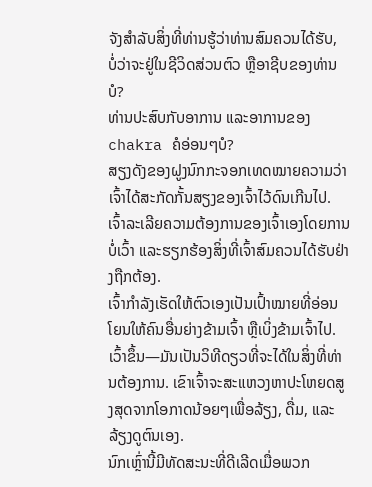ຈັງສໍາລັບສິ່ງທີ່ທ່ານຮູ້ວ່າທ່ານສົມຄວນໄດ້ຮັບ, ບໍ່ວ່າຈະຢູ່ໃນຊີວິດສ່ວນຕົວ ຫຼືອາຊີບຂອງທ່ານບໍ?
ທ່ານປະສົບກັບອາການ ແລະອາການຂອງ chakra ຄໍອ່ອນໆບໍ?
ສຽງດັງຂອງຝູງນົກກະຈອກເທດໝາຍຄວາມວ່າເຈົ້າໄດ້ສະກັດກັ້ນສຽງຂອງເຈົ້າໄວ້ດົນເກີນໄປ.
ເຈົ້າລະເລີຍຄວາມຕ້ອງການຂອງເຈົ້າເອງໂດຍການບໍ່ເວົ້າ ແລະຮຽກຮ້ອງສິ່ງທີ່ເຈົ້າສົມຄວນໄດ້ຮັບຢ່າງຖືກຕ້ອງ.
ເຈົ້າກໍາລັງເຮັດໃຫ້ຕົວເອງເປັນເປົ້າໝາຍທີ່ອ່ອນໂຍນໃຫ້ຄົນອື່ນຍ່າງຂ້າມເຈົ້າ ຫຼືເບິ່ງຂ້າມເຈົ້າໄປ. ເວົ້າຂຶ້ນ—ມັນເປັນວິທີດຽວທີ່ຈະໄດ້ໃນສິ່ງທີ່ທ່ານຕ້ອງການ. ເຂົາເຈົ້າຈະສະແຫວງຫາປະໂຫຍດສູງສຸດຈາກໂອກາດນ້ອຍໆເພື່ອລ້ຽງ, ດື່ມ, ແລະລ້ຽງດູຕົນເອງ.
ນົກເຫຼົ່ານີ້ມີທັດສະນະທີ່ດີເລີດເມື່ອພວກ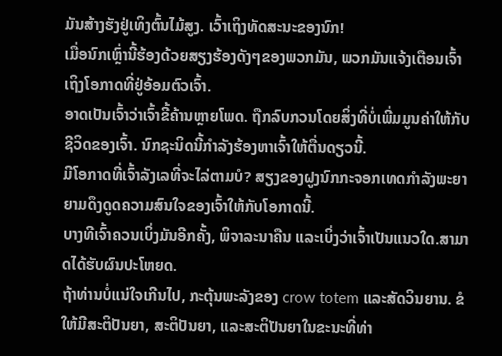ມັນສ້າງຮັງຢູ່ເທິງຕົ້ນໄມ້ສູງ. ເວົ້າເຖິງທັດສະນະຂອງນົກ!
ເມື່ອນົກເຫຼົ່ານີ້ຮ້ອງດ້ວຍສຽງຮ້ອງດັງໆຂອງພວກມັນ, ພວກມັນແຈ້ງເຕືອນເຈົ້າເຖິງໂອກາດທີ່ຢູ່ອ້ອມຕົວເຈົ້າ.
ອາດເປັນເຈົ້າວ່າເຈົ້າຂີ້ຄ້ານຫຼາຍໂພດ. ຖືກລົບກວນໂດຍສິ່ງທີ່ບໍ່ເພີ່ມມູນຄ່າໃຫ້ກັບຊີວິດຂອງເຈົ້າ. ນົກຊະນິດນີ້ກຳລັງຮ້ອງຫາເຈົ້າໃຫ້ຕື່ນດຽວນີ້.
ມີໂອກາດທີ່ເຈົ້າລັງເລທີ່ຈະໄລ່ຕາມບໍ? ສຽງຂອງຝູງນົກກະຈອກເທດກຳລັງພະຍາຍາມດຶງດູດຄວາມສົນໃຈຂອງເຈົ້າໃຫ້ກັບໂອກາດນີ້.
ບາງທີເຈົ້າຄວນເບິ່ງມັນອີກຄັ້ງ, ພິຈາລະນາຄືນ ແລະເບິ່ງວ່າເຈົ້າເປັນແນວໃດ.ສາມາດໄດ້ຮັບຜົນປະໂຫຍດ.
ຖ້າທ່ານບໍ່ແນ່ໃຈເກີນໄປ, ກະຕຸ້ນພະລັງຂອງ crow totem ແລະສັດວິນຍານ. ຂໍໃຫ້ມີສະຕິປັນຍາ, ສະຕິປັນຍາ, ແລະສະຕິປັນຍາໃນຂະນະທີ່ທ່າ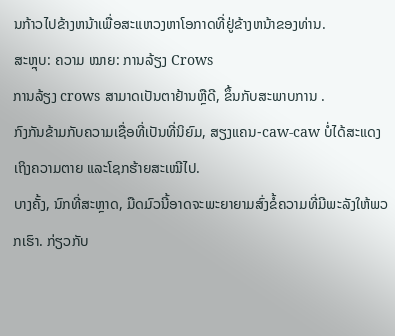ນກ້າວໄປຂ້າງຫນ້າເພື່ອສະແຫວງຫາໂອກາດທີ່ຢູ່ຂ້າງຫນ້າຂອງທ່ານ.
ສະຫຼຸບ: ຄວາມ ໝາຍ: ການລ້ຽງ Crows
ການລ້ຽງ crows ສາມາດເປັນຕາຢ້ານຫຼືດີ, ຂຶ້ນກັບສະພາບການ .
ກົງກັນຂ້າມກັບຄວາມເຊື່ອທີ່ເປັນທີ່ນິຍົມ, ສຽງແຄນ-caw-caw ບໍ່ໄດ້ສະແດງເຖິງຄວາມຕາຍ ແລະໂຊກຮ້າຍສະເໝີໄປ.
ບາງຄັ້ງ, ນົກທີ່ສະຫຼາດ, ມືດມົວນີ້ອາດຈະພະຍາຍາມສົ່ງຂໍ້ຄວາມທີ່ມີພະລັງໃຫ້ພວກເຮົາ. ກ່ຽວກັບ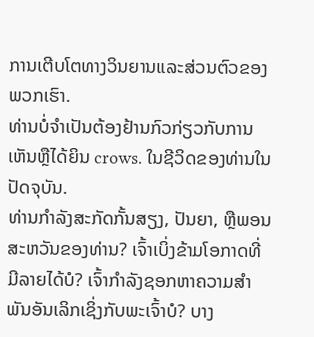ການເຕີບໂຕທາງວິນຍານແລະສ່ວນຕົວຂອງພວກເຮົາ.
ທ່ານບໍ່ຈໍາເປັນຕ້ອງຢ້ານກົວກ່ຽວກັບການເຫັນຫຼືໄດ້ຍິນ crows. ໃນຊີວິດຂອງທ່ານໃນປັດຈຸບັນ.
ທ່ານກໍາລັງສະກັດກັ້ນສຽງ, ປັນຍາ, ຫຼືພອນສະຫວັນຂອງທ່ານ? ເຈົ້າເບິ່ງຂ້າມໂອກາດທີ່ມີລາຍໄດ້ບໍ? ເຈົ້າກຳລັງຊອກຫາຄວາມສຳພັນອັນເລິກເຊິ່ງກັບພະເຈົ້າບໍ? ບາງ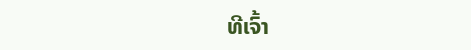ທີເຈົ້າ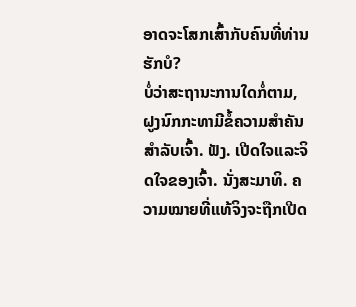ອາດຈະໂສກເສົ້າກັບຄົນທີ່ທ່ານຮັກບໍ?
ບໍ່ວ່າສະຖານະການໃດກໍ່ຕາມ, ຝູງນົກກະທາມີຂໍ້ຄວາມສຳຄັນສຳລັບເຈົ້າ. ຟັງ. ເປີດໃຈແລະຈິດໃຈຂອງເຈົ້າ. ນັ່ງສະມາທິ. ຄວາມໝາຍທີ່ແທ້ຈິງຈະຖືກເປີດ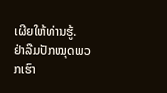ເຜີຍໃຫ້ທ່ານຮູ້.
ຢ່າລືມປັກໝຸດພວກເຮົາ